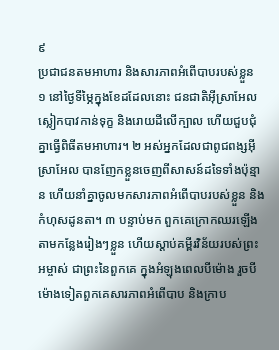៩
ប្រជាជនតមអាហារ និងសារភាពអំពើបាបរបស់ខ្លួន
១ នៅថ្ងៃទីម្ភៃក្នុងខែដដែលនោះ ជនជាតិអ៊ីស្រាអែលស្លៀកបាវកាន់ទុក្ខ និងរោយដីលើក្បាល ហើយជួបជុំគ្នាធ្វើពិធីតមអាហារ។ ២ អស់អ្នកដែលជាពូជពង្សអ៊ីស្រាអែល បានញែកខ្លួនចេញពីសាសន៍ដទៃទាំងប៉ុន្មាន ហើយនាំគ្នាចូលមកសារភាពអំពើបាបរបស់ខ្លួន និងកំហុសដូនតា។ ៣ បន្ទាប់មក ពួកគេក្រោកឈរឡើងតាមកន្លែងរៀងៗខ្លួន ហើយស្ដាប់គម្ពីរវិន័យរបស់ព្រះអម្ចាស់ ជាព្រះនៃពួកគេ ក្នុងអំឡុងពេលបីម៉ោង រួចបីម៉ោងទៀតពួកគេសារភាពអំពើបាប និងក្រាប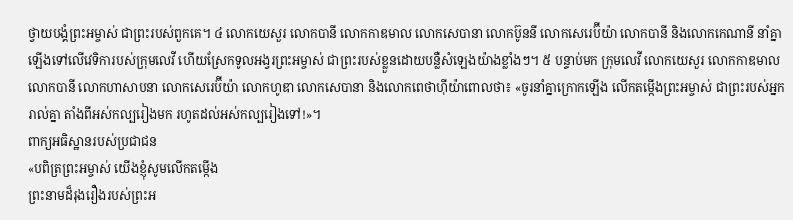ថ្វាយបង្គំព្រះអម្ចាស់ ជាព្រះរបស់ពួកគេ។ ៤ លោកយេសួរ លោកបានី លោកកាឌមាល លោកសេបានា លោកប៊ូននី លោកសេរេប៊ីយ៉ា លោកបានី និងលោកកេណានី នាំគ្នាឡើងទៅលើវេទិការបស់ក្រុមលេវី ហើយស្រែកទូលអង្វរព្រះអម្ចាស់ ជាព្រះរបស់ខ្លួនដោយបន្លឺសំឡេងយ៉ាងខ្លាំងៗ។ ៥ បន្ទាប់មក ក្រុមលេវី លោកយេសួរ លោកកាឌមាល លោកបានី លោកហាសាបនា លោកសេរេប៊ីយ៉ា លោកហូឌា លោកសេបានា និងលោកពេថាហ៊ីយ៉ាពោលថា៖ «ចូរនាំគ្នាក្រោកឡើង លើកតម្កើងព្រះអម្ចាស់ ជាព្រះរបស់អ្នករាល់គ្នា តាំងពីអស់កល្បរៀងមក រហូតដល់អស់កល្បរៀងទៅ!»។
ពាក្យអធិស្ឋានរបស់ប្រជាជន
«បពិត្រព្រះអម្ចាស់ យើងខ្ញុំសូមលើកតម្កើង
ព្រះនាមដ៏រុងរឿងរបស់ព្រះអ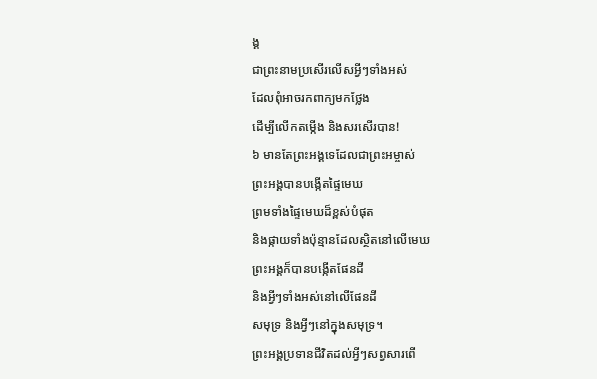ង្គ
ជាព្រះនាមប្រសើរលើសអ្វីៗទាំងអស់
ដែលពុំអាចរកពាក្យមកថ្លែង
ដើម្បីលើកតម្កើង និងសរសើរបាន!
៦ មានតែព្រះអង្គទេដែលជាព្រះអម្ចាស់
ព្រះអង្គបានបង្កើតផ្ទៃមេឃ
ព្រមទាំងផ្ទៃមេឃដ៏ខ្ពស់បំផុត
និងផ្កាយទាំងប៉ុន្មានដែលស្ថិតនៅលើមេឃ
ព្រះអង្គក៏បានបង្កើតផែនដី
និងអ្វីៗទាំងអស់នៅលើផែនដី
សមុទ្រ និងអ្វីៗនៅក្នុងសមុទ្រ។
ព្រះអង្គប្រទានជីវិតដល់អ្វីៗសព្វសារពើ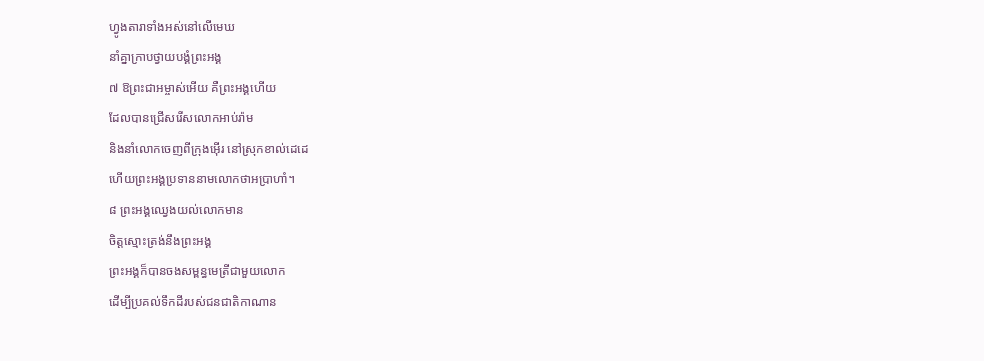ហ្វូងតារាទាំងអស់នៅលើមេឃ
នាំគ្នាក្រាបថ្វាយបង្គំព្រះអង្គ
៧ ឱព្រះជាអម្ចាស់អើយ គឺព្រះអង្គហើយ
ដែលបានជ្រើសរើសលោកអាប់រ៉ាម
និងនាំលោកចេញពីក្រុងអ៊ើរ នៅស្រុកខាល់ដេដេ
ហើយព្រះអង្គប្រទាននាមលោកថាអប្រាហាំ។
៨ ព្រះអង្គឈ្វេងយល់លោកមាន
ចិត្តស្មោះត្រង់នឹងព្រះអង្គ
ព្រះអង្គក៏បានចងសម្ពន្ធមេត្រីជាមួយលោក
ដើម្បីប្រគល់ទឹកដីរបស់ជនជាតិកាណាន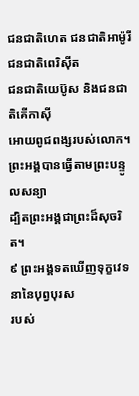ជនជាតិហេត ជនជាតិអាម៉ូរី ជនជាតិពេរិស៊ីត
ជនជាតិយេប៊ូស និងជនជាតិគើកាស៊ី
អោយពូជពង្សរបស់លោក។
ព្រះអង្គបានធ្វើតាមព្រះបន្ទូលសន្យា
ដ្បិតព្រះអង្គជាព្រះដ៏សុចរិត។
៩ ព្រះអង្គទតឃើញទុក្ខវេទនានៃបុព្វបុរស
របស់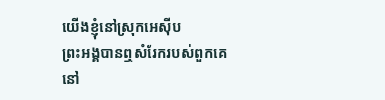យើងខ្ញុំនៅស្រុកអេស៊ីប
ព្រះអង្គបានឮសំរែករបស់ពួកគេ
នៅ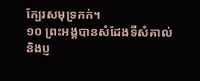ក្បែរសមុទ្រកក់។
១០ ព្រះអង្គបានសំដែងទីសំគាល់
និងប្ញ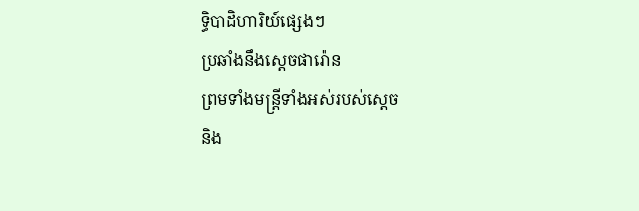ទ្ធិបាដិហារិយ៍ផ្សេងៗ
ប្រឆាំងនឹងស្ដេចផារ៉ោន
ព្រមទាំងមន្ត្រីទាំងអស់របស់ស្ដេច
និង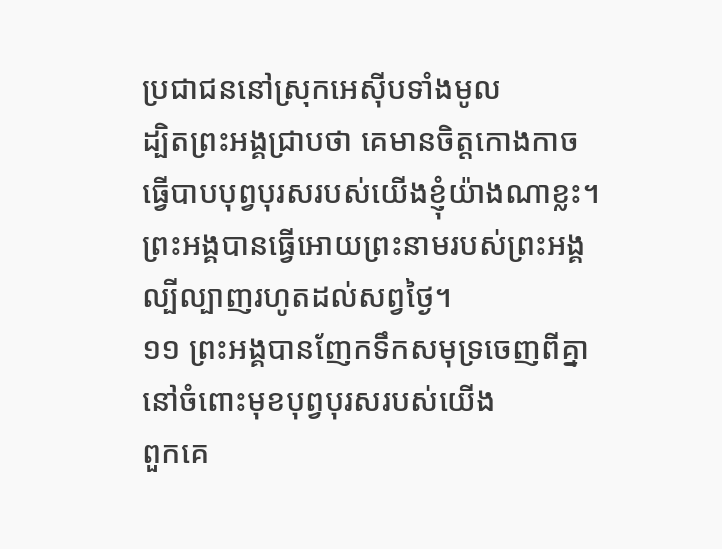ប្រជាជននៅស្រុកអេស៊ីបទាំងមូល
ដ្បិតព្រះអង្គជ្រាបថា គេមានចិត្តកោងកាច
ធ្វើបាបបុព្វបុរសរបស់យើងខ្ញុំយ៉ាងណាខ្លះ។
ព្រះអង្គបានធ្វើអោយព្រះនាមរបស់ព្រះអង្គ
ល្បីល្បាញរហូតដល់សព្វថ្ងៃ។
១១ ព្រះអង្គបានញែកទឹកសមុទ្រចេញពីគ្នា
នៅចំពោះមុខបុព្វបុរសរបស់យើង
ពួកគេ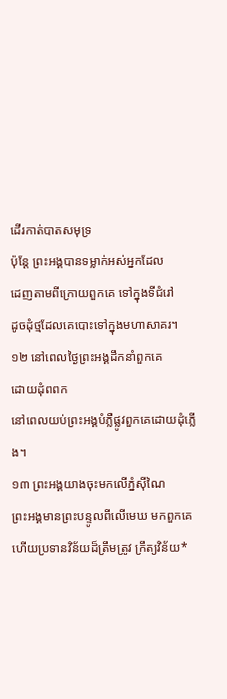ដើរកាត់បាតសមុទ្រ
ប៉ុន្តែ ព្រះអង្គបានទម្លាក់អស់អ្នកដែល
ដេញតាមពីក្រោយពួកគេ ទៅក្នុងទីជំរៅ
ដូចដុំថ្មដែលគេបោះទៅក្នុងមហាសាគរ។
១២ នៅពេលថ្ងៃព្រះអង្គដឹកនាំពួកគេ
ដោយដុំពពក
នៅពេលយប់ព្រះអង្គបំភ្លឺផ្លូវពួកគេដោយដុំភ្លើង។
១៣ ព្រះអង្គយាងចុះមកលើភ្នំស៊ីណៃ
ព្រះអង្គមានព្រះបន្ទូលពីលើមេឃ មកពួកគេ
ហើយប្រទានវិន័យដ៏ត្រឹមត្រូវ ក្រឹត្យវិន័យ*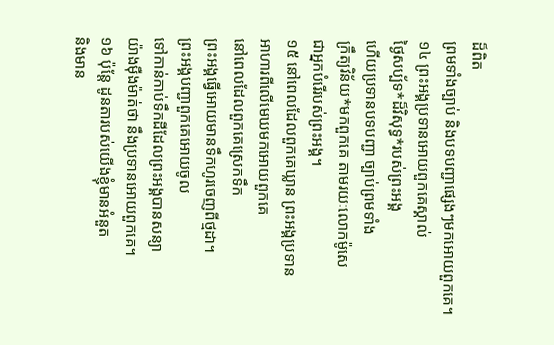ដ៏ពិត
ព្រមទាំងច្បាប់ និងបទបញ្ជាផ្សេងៗមកអោយពួកគេ។
១៤ ព្រះអង្គប្រទានអោយពួកគេស្គាល់
ថ្ងៃសប្ប័ទ*ដ៏វិសុទ្ធ*របស់ព្រះអង្គ
ហើយប្រទានបទបញ្ជា ច្បាប់ព្រមទាំង
ក្រឹត្យវិន័យ*មកពួកគេ តាមរយៈលោកម៉ូសេ
ជាអ្នកបំរើរបស់ព្រះអង្គ។
១៥ នៅពេលដែលពួកគេឃ្លាន ព្រះអង្គប្រទាន
អាហារពីលើមេឃមកអោយពួកគេ
នៅពេលដែលពួកគេស្រេកទឹក
ព្រះអង្គធ្វើអោយមានទឹកហូរចេញពីថ្មដា។
ព្រះអង្គបញ្ជាពួកគេអោយចូល
ទៅកាន់កាប់ទឹកដីដែលព្រះអង្គបានសន្យា
យ៉ាងម៉ឺងម៉ាត់ថា នឹងប្រទានអោយពួកគេ។
១៦ ប៉ុន្តែ ដូនតារបស់យើងខ្ញុំមានអំនួត
និងមាន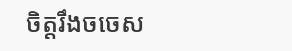ចិត្តរឹងចចេស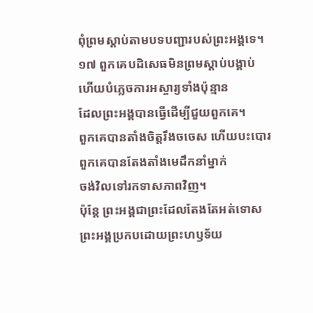ពុំព្រមស្ដាប់តាមបទបញ្ជារបស់ព្រះអង្គទេ។
១៧ ពួកគេបដិសេធមិនព្រមស្ដាប់បង្គាប់
ហើយបំភ្លេចការអស្ចារ្យទាំងប៉ុន្មាន
ដែលព្រះអង្គបានធ្វើដើម្បីជួយពួកគេ។
ពួកគេបានតាំងចិត្តរឹងចចេស ហើយបះបោរ
ពួកគេបានតែងតាំងមេដឹកនាំម្នាក់
ចង់វិលទៅរកទាសភាពវិញ។
ប៉ុន្តែ ព្រះអង្គជាព្រះដែលតែងតែអត់ទោស
ព្រះអង្គប្រកបដោយព្រះហឫទ័យ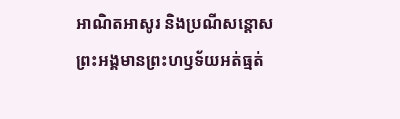អាណិតអាសូរ និងប្រណីសន្ដោស
ព្រះអង្គមានព្រះហឫទ័យអត់ធ្មត់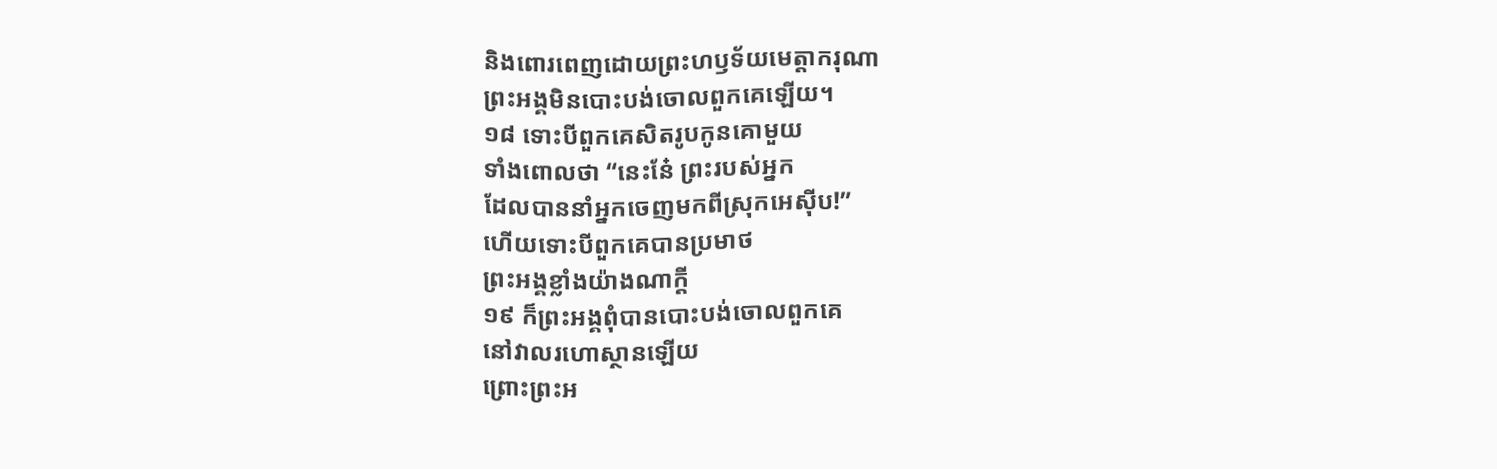និងពោរពេញដោយព្រះហឫទ័យមេត្តាករុណា
ព្រះអង្គមិនបោះបង់ចោលពួកគេឡើយ។
១៨ ទោះបីពួកគេសិតរូបកូនគោមួយ
ទាំងពោលថា “នេះនែ៎ ព្រះរបស់អ្នក
ដែលបាននាំអ្នកចេញមកពីស្រុកអេស៊ីប!”
ហើយទោះបីពួកគេបានប្រមាថ
ព្រះអង្គខ្លាំងយ៉ាងណាក្ដី
១៩ ក៏ព្រះអង្គពុំបានបោះបង់ចោលពួកគេ
នៅវាលរហោស្ថានឡើយ
ព្រោះព្រះអ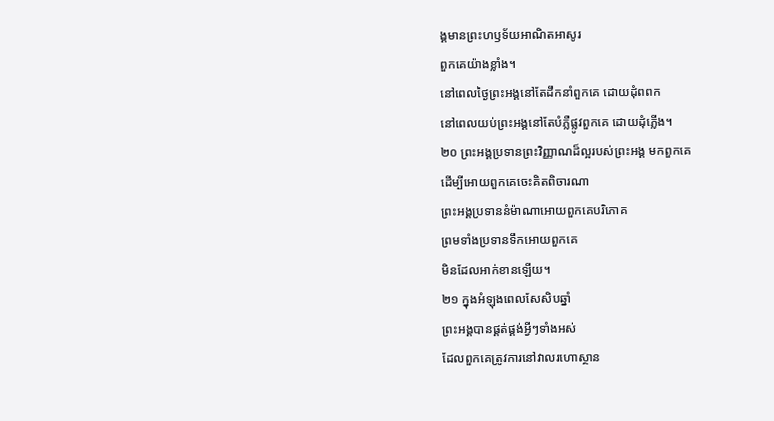ង្គមានព្រះហឫទ័យអាណិតអាសូរ
ពួកគេយ៉ាងខ្លាំង។
នៅពេលថ្ងៃព្រះអង្គនៅតែដឹកនាំពួកគេ ដោយដុំពពក
នៅពេលយប់ព្រះអង្គនៅតែបំភ្លឺផ្លូវពួកគេ ដោយដុំភ្លើង។
២០ ព្រះអង្គប្រទានព្រះវិញ្ញាណដ៏ល្អរបស់ព្រះអង្គ មកពួកគេ
ដើម្បីអោយពួកគេចេះគិតពិចារណា
ព្រះអង្គប្រទាននំម៉ាណាអោយពួកគេបរិភោគ
ព្រមទាំងប្រទានទឹកអោយពួកគេ
មិនដែលអាក់ខានឡើយ។
២១ ក្នុងអំឡុងពេលសែសិបឆ្នាំ
ព្រះអង្គបានផ្គត់ផ្គង់អ្វីៗទាំងអស់
ដែលពួកគេត្រូវការនៅវាលរហោស្ថាន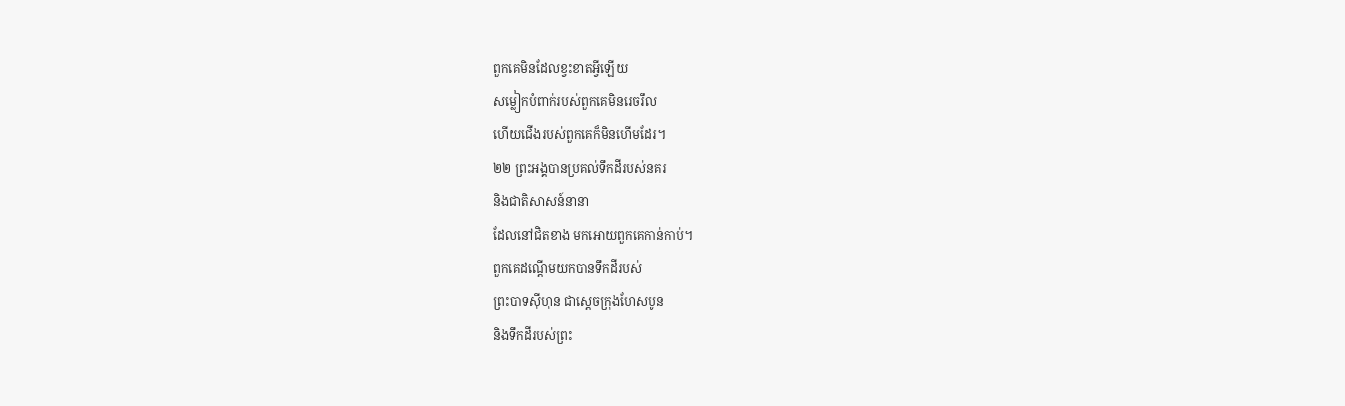ពួកគេមិនដែលខ្វះខាតអ្វីឡើយ
សម្លៀកបំពាក់របស់ពួកគេមិនរេចរឹល
ហើយជើងរបស់ពួកគេក៏មិនហើមដែរ។
២២ ព្រះអង្គបានប្រគល់ទឹកដីរបស់នគរ
និងជាតិសាសន៍នានា
ដែលនៅជិតខាង មកអោយពួកគេកាន់កាប់។
ពួកគេដណ្ដើមយកបានទឹកដីរបស់
ព្រះបាទស៊ីហុន ជាស្ដេចក្រុងហែសបូន
និងទឹកដីរបស់ព្រះ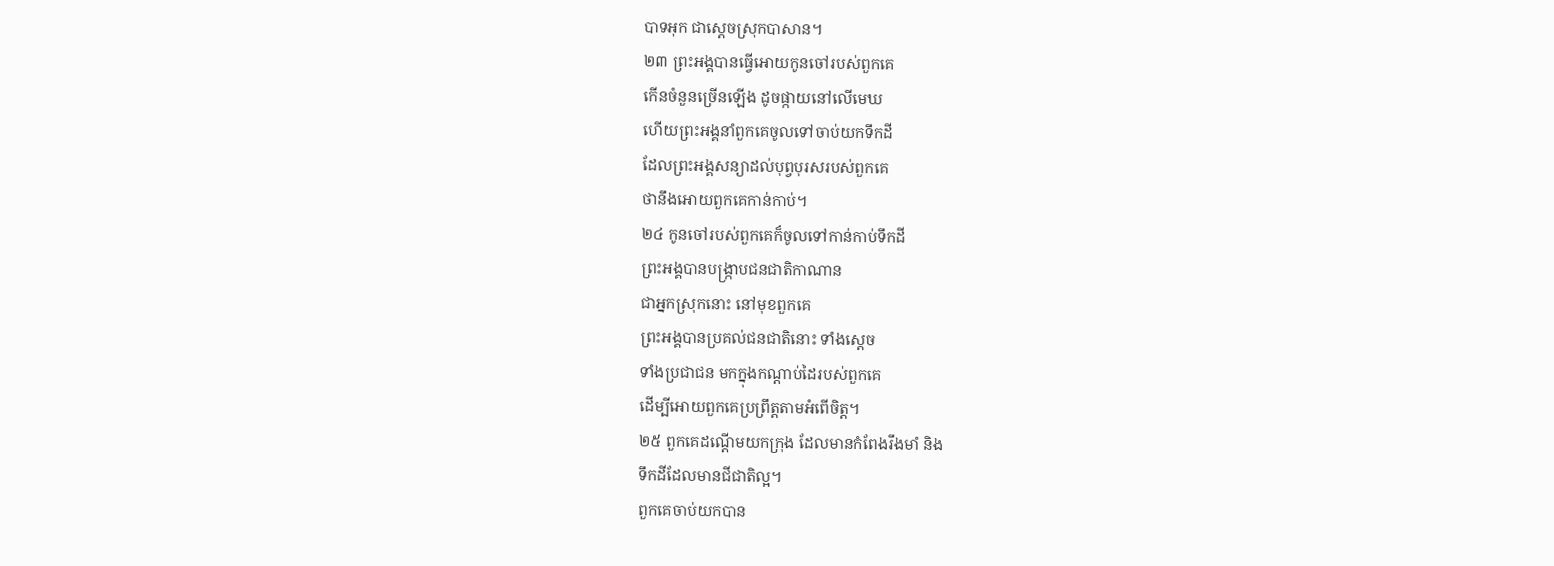បាទអុក ជាស្ដេចស្រុកបាសាន។
២៣ ព្រះអង្គបានធ្វើអោយកូនចៅរបស់ពួកគេ
កើនចំនួនច្រើនឡើង ដូចផ្កាយនៅលើមេឃ
ហើយព្រះអង្គនាំពួកគេចូលទៅចាប់យកទឹកដី
ដែលព្រះអង្គសន្យាដល់បុព្វបុរសរបស់ពួកគេ
ថានឹងអោយពួកគេកាន់កាប់។
២៤ កូនចៅរបស់ពួកគេក៏ចូលទៅកាន់កាប់ទឹកដី
ព្រះអង្គបានបង្ក្រាបជនជាតិកាណាន
ជាអ្នកស្រុកនោះ នៅមុខពួកគេ
ព្រះអង្គបានប្រគល់ជនជាតិនោះ ទាំងស្ដេច
ទាំងប្រជាជន មកក្នុងកណ្ដាប់ដៃរបស់ពួកគេ
ដើម្បីអោយពួកគេប្រព្រឹត្តតាមអំពើចិត្ត។
២៥ ពួកគេដណ្ដើមយកក្រុង ដែលមានកំពែងរឹងមាំ និង
ទឹកដីដែលមានជីជាតិល្អ។
ពួកគេចាប់យកបាន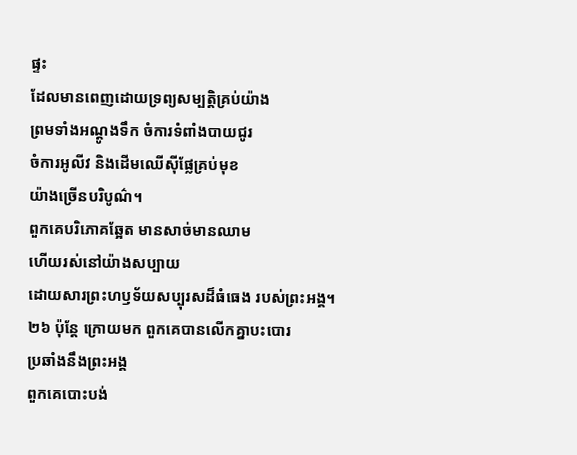ផ្ទះ
ដែលមានពេញដោយទ្រព្យសម្បត្តិគ្រប់យ៉ាង
ព្រមទាំងអណ្ដូងទឹក ចំការទំពាំងបាយជូរ
ចំការអូលីវ និងដើមឈើស៊ីផ្លែគ្រប់មុខ
យ៉ាងច្រើនបរិបូណ៌។
ពួកគេបរិភោគឆ្អែត មានសាច់មានឈាម
ហើយរស់នៅយ៉ាងសប្បាយ
ដោយសារព្រះហឫទ័យសប្បុរសដ៏ធំធេង របស់ព្រះអង្គ។
២៦ ប៉ុន្តែ ក្រោយមក ពួកគេបានលើកគ្នាបះបោរ
ប្រឆាំងនឹងព្រះអង្គ
ពួកគេបោះបង់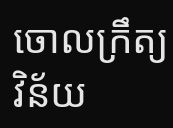ចោលក្រឹត្យវិន័យ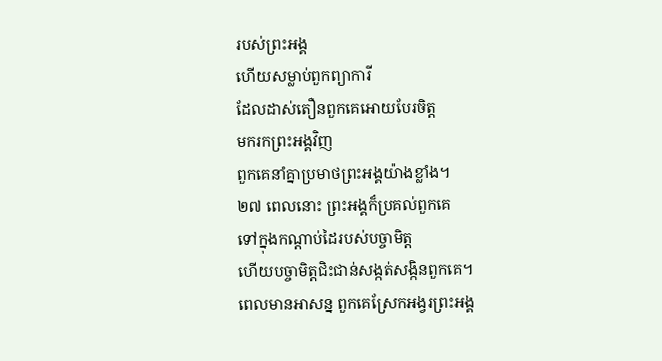របស់ព្រះអង្គ
ហើយសម្លាប់ពួកព្យាការី
ដែលដាស់តឿនពួកគេអោយបែរចិត្ត
មករកព្រះអង្គវិញ
ពួកគេនាំគ្នាប្រមាថព្រះអង្គយ៉ាងខ្លាំង។
២៧ ពេលនោះ ព្រះអង្គក៏ប្រគល់ពួកគេ
ទៅក្នុងកណ្ដាប់ដៃរបស់បច្ចាមិត្ត
ហើយបច្ចាមិត្តជិះជាន់សង្កត់សង្កិនពួកគេ។
ពេលមានអាសន្ន ពួកគេស្រែកអង្វរព្រះអង្គ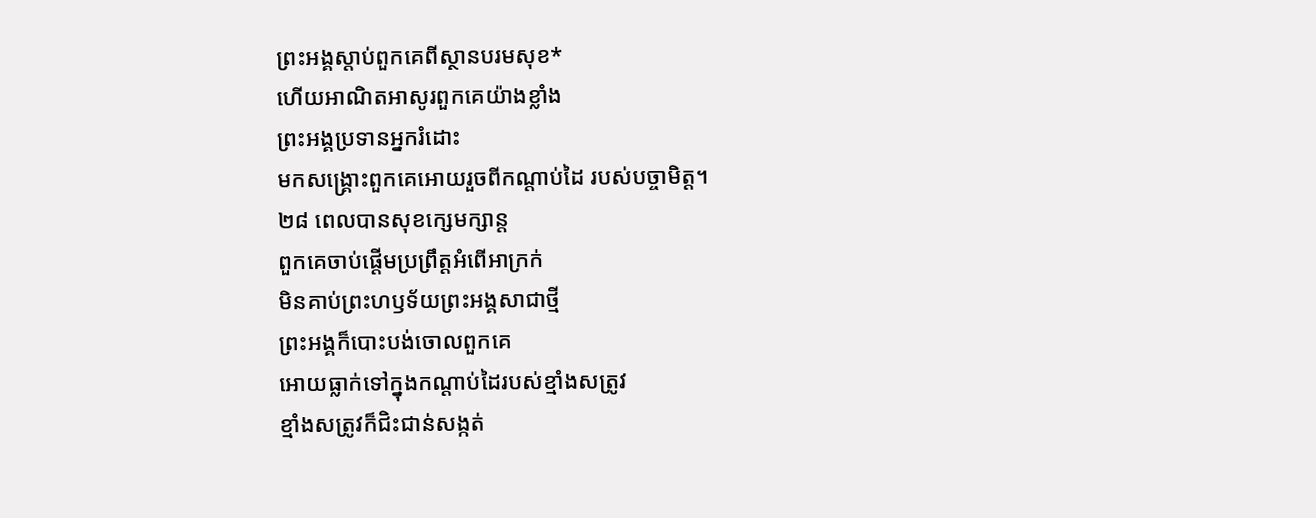ព្រះអង្គស្ដាប់ពួកគេពីស្ថានបរមសុខ*
ហើយអាណិតអាសូរពួកគេយ៉ាងខ្លាំង
ព្រះអង្គប្រទានអ្នករំដោះ
មកសង្គ្រោះពួកគេអោយរួចពីកណ្ដាប់ដៃ របស់បច្ចាមិត្ត។
២៨ ពេលបានសុខក្សេមក្សាន្ត
ពួកគេចាប់ផ្ដើមប្រព្រឹត្តអំពើអាក្រក់
មិនគាប់ព្រះហឫទ័យព្រះអង្គសាជាថ្មី
ព្រះអង្គក៏បោះបង់ចោលពួកគេ
អោយធ្លាក់ទៅក្នុងកណ្ដាប់ដៃរបស់ខ្មាំងសត្រូវ
ខ្មាំងសត្រូវក៏ជិះជាន់សង្កត់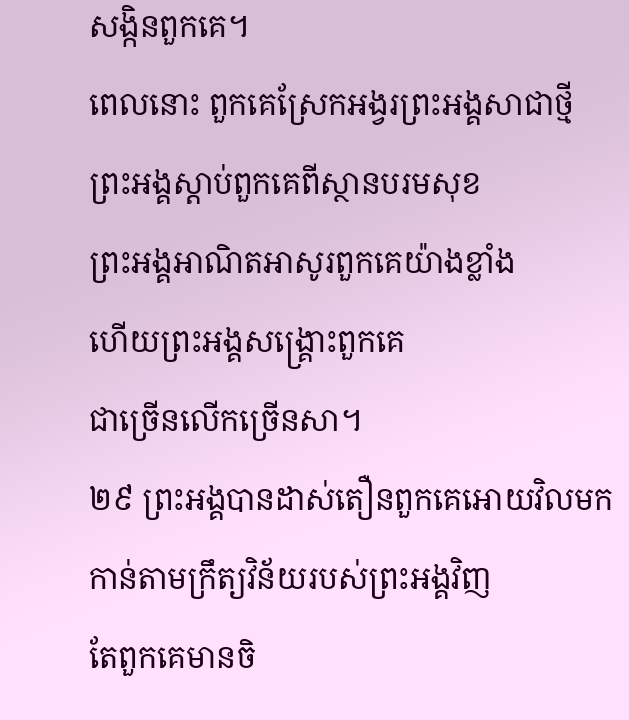សង្កិនពួកគេ។
ពេលនោះ ពួកគេស្រែកអង្វរព្រះអង្គសាជាថ្មី
ព្រះអង្គស្ដាប់ពួកគេពីស្ថានបរមសុខ
ព្រះអង្គអាណិតអាសូរពួកគេយ៉ាងខ្លាំង
ហើយព្រះអង្គសង្គ្រោះពួកគេ
ជាច្រើនលើកច្រើនសា។
២៩ ព្រះអង្គបានដាស់តឿនពួកគេអោយវិលមក
កាន់តាមក្រឹត្យវិន័យរបស់ព្រះអង្គវិញ
តែពួកគេមានចិ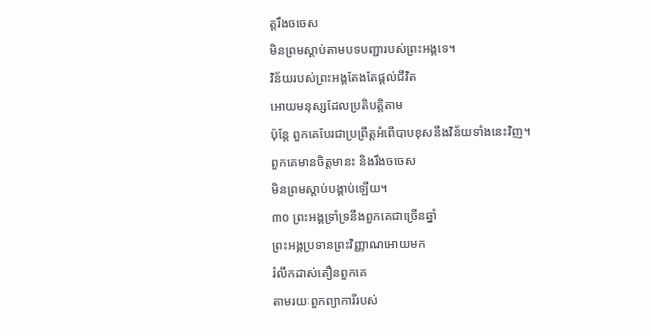ត្តរឹងចចេស
មិនព្រមស្ដាប់តាមបទបញ្ជារបស់ព្រះអង្គទេ។
វិន័យរបស់ព្រះអង្គតែងតែផ្ដល់ជីវិត
អោយមនុស្សដែលប្រតិបត្តិតាម
ប៉ុន្តែ ពួកគេបែរជាប្រព្រឹត្តអំពើបាបខុសនឹងវិន័យទាំងនេះវិញ។
ពួកគេមានចិត្តមានះ និងរឹងចចេស
មិនព្រមស្ដាប់បង្គាប់ឡើយ។
៣០ ព្រះអង្គទ្រាំទ្រនឹងពួកគេជាច្រើនឆ្នាំ
ព្រះអង្គប្រទានព្រះវិញ្ញាណអោយមក
រំលឹកដាស់តឿនពួកគេ
តាមរយៈពួកព្យាការីរបស់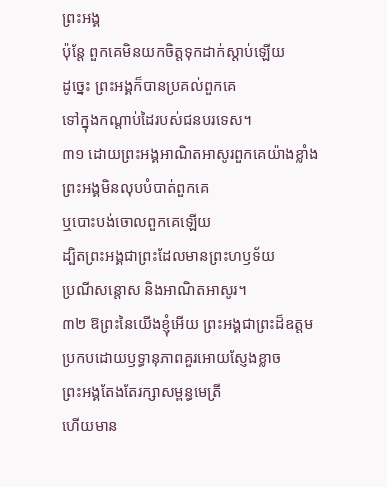ព្រះអង្គ
ប៉ុន្តែ ពួកគេមិនយកចិត្តទុកដាក់ស្ដាប់ឡើយ
ដូច្នេះ ព្រះអង្គក៏បានប្រគល់ពួកគេ
ទៅក្នុងកណ្ដាប់ដៃរបស់ជនបរទេស។
៣១ ដោយព្រះអង្គអាណិតអាសូរពួកគេយ៉ាងខ្លាំង
ព្រះអង្គមិនលុបបំបាត់ពួកគេ
ឬបោះបង់ចោលពួកគេឡើយ
ដ្បិតព្រះអង្គជាព្រះដែលមានព្រះហឫទ័យ
ប្រណីសន្ដោស និងអាណិតអាសូរ។
៣២ ឱព្រះនៃយើងខ្ញុំអើយ ព្រះអង្គជាព្រះដ៏ឧត្ដម
ប្រកបដោយឫទ្ធានុភាពគួរអោយស្ញែងខ្លាច
ព្រះអង្គតែងតែរក្សាសម្ពន្ធមេត្រី
ហើយមាន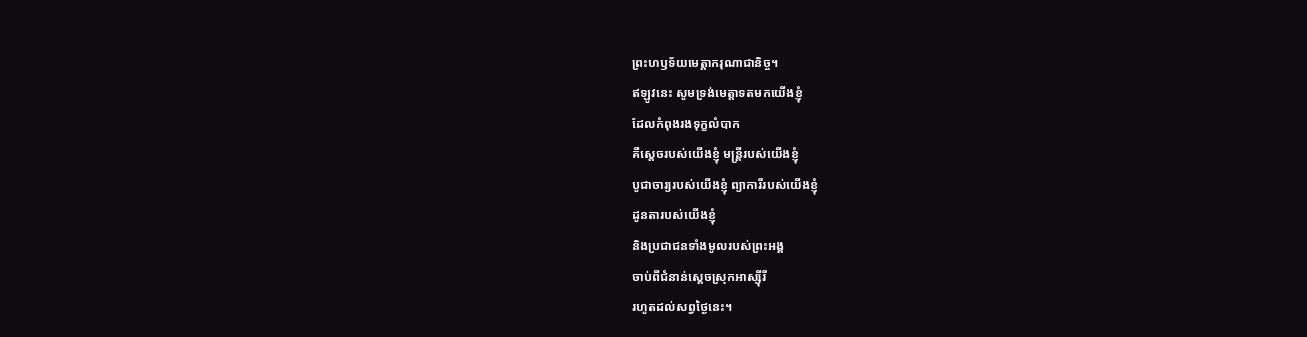ព្រះហឫទ័យមេត្តាករុណាជានិច្ច។
ឥឡូវនេះ សូមទ្រង់មេត្តាទតមកយើងខ្ញុំ
ដែលកំពុងរងទុក្ខលំបាក
គឺស្ដេចរបស់យើងខ្ញុំ មន្ត្រីរបស់យើងខ្ញុំ
បូជាចារ្យរបស់យើងខ្ញុំ ព្យាការីរបស់យើងខ្ញុំ
ដូនតារបស់យើងខ្ញុំ
និងប្រជាជនទាំងមូលរបស់ព្រះអង្គ
ចាប់ពីជំនាន់ស្ដេចស្រុកអាស្ស៊ីរី
រហូតដល់សព្វថ្ងៃនេះ។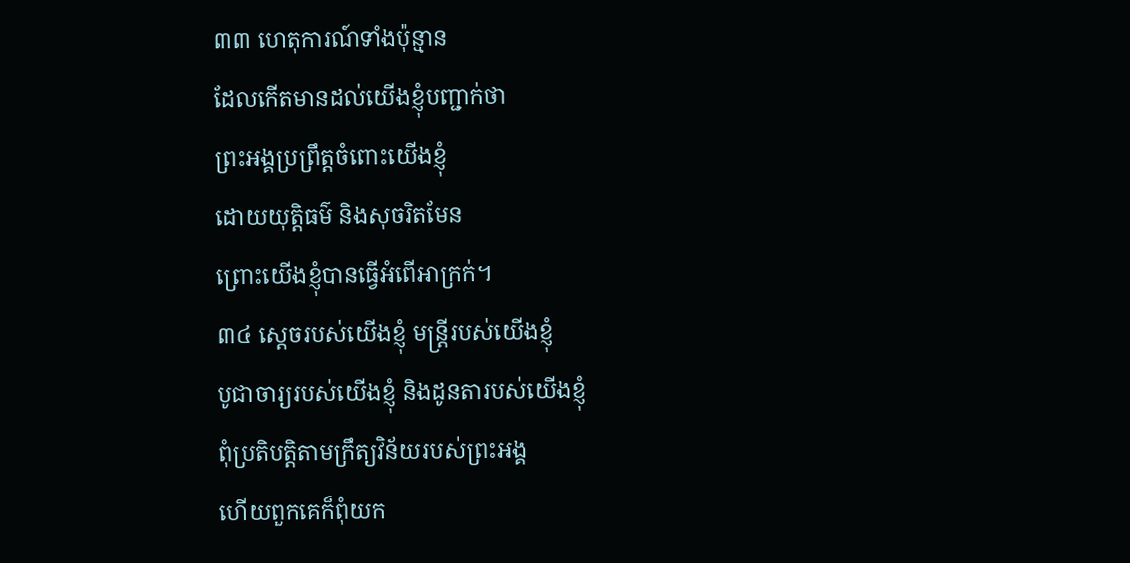៣៣ ហេតុការណ៍ទាំងប៉ុន្មាន
ដែលកើតមានដល់យើងខ្ញុំបញ្ជាក់ថា
ព្រះអង្គប្រព្រឹត្តចំពោះយើងខ្ញុំ
ដោយយុត្តិធម៌ និងសុចរិតមែន
ព្រោះយើងខ្ញុំបានធ្វើអំពើអាក្រក់។
៣៤ ស្ដេចរបស់យើងខ្ញុំ មន្ត្រីរបស់យើងខ្ញុំ
បូជាចារ្យរបស់យើងខ្ញុំ និងដូនតារបស់យើងខ្ញុំ
ពុំប្រតិបត្តិតាមក្រឹត្យវិន័យរបស់ព្រះអង្គ
ហើយពួកគេក៏ពុំយក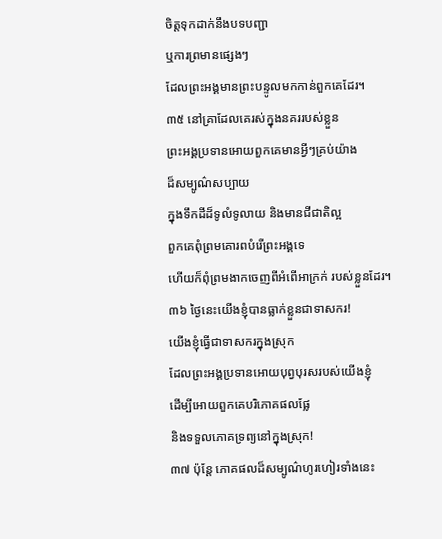ចិត្តទុកដាក់នឹងបទបញ្ជា
ឬការព្រមានផ្សេងៗ
ដែលព្រះអង្គមានព្រះបន្ទូលមកកាន់ពួកគេដែរ។
៣៥ នៅគ្រាដែលគេរស់ក្នុងនគររបស់ខ្លួន
ព្រះអង្គប្រទានអោយពួកគេមានអ្វីៗគ្រប់យ៉ាង
ដ៏សម្បូណ៌សប្បាយ
ក្នុងទឹកដីដ៏ទូលំទូលាយ និងមានជីជាតិល្អ
ពួកគេពុំព្រមគោរពបំរើព្រះអង្គទេ
ហើយក៏ពុំព្រមងាកចេញពីអំពើអាក្រក់ របស់ខ្លួនដែរ។
៣៦ ថ្ងៃនេះយើងខ្ញុំបានធ្លាក់ខ្លួនជាទាសករ!
យើងខ្ញុំធ្វើជាទាសករក្នុងស្រុក
ដែលព្រះអង្គប្រទានអោយបុព្វបុរសរបស់យើងខ្ញុំ
ដើម្បីអោយពួកគេបរិភោគផលផ្លែ
និងទទួលភោគទ្រព្យនៅក្នុងស្រុក!
៣៧ ប៉ុន្តែ ភោគផលដ៏សម្បូណ៌ហូរហៀរទាំងនេះ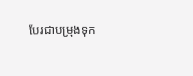បែរជាបម្រុងទុក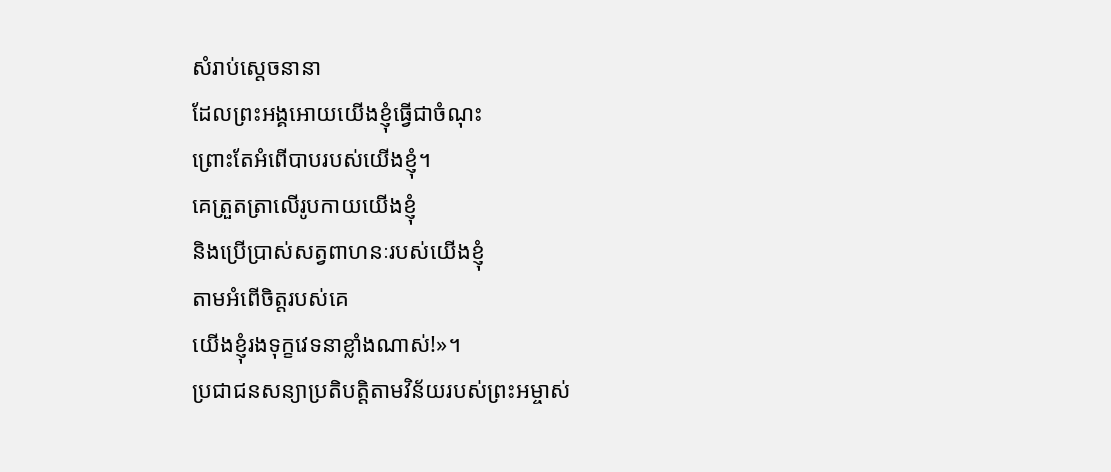សំរាប់ស្ដេចនានា
ដែលព្រះអង្គអោយយើងខ្ញុំធ្វើជាចំណុះ
ព្រោះតែអំពើបាបរបស់យើងខ្ញុំ។
គេត្រួតត្រាលើរូបកាយយើងខ្ញុំ
និងប្រើប្រាស់សត្វពាហនៈរបស់យើងខ្ញុំ
តាមអំពើចិត្តរបស់គេ
យើងខ្ញុំរងទុក្ខវេទនាខ្លាំងណាស់!»។
ប្រជាជនសន្យាប្រតិបត្តិតាមវិន័យរបស់ព្រះអម្ចាស់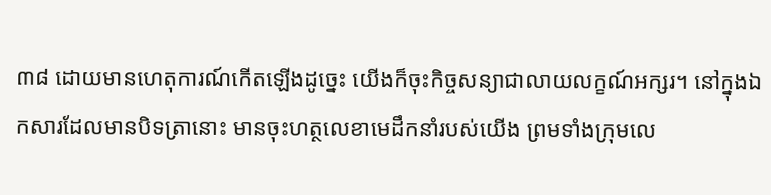៣៨ ដោយមានហេតុការណ៍កើតឡើងដូច្នេះ យើងក៏ចុះកិច្ចសន្យាជាលាយលក្ខណ៍អក្សរ។ នៅក្នុងឯកសារដែលមានបិទត្រានោះ មានចុះហត្ថលេខាមេដឹកនាំរបស់យើង ព្រមទាំងក្រុមលេ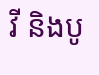វី និងបូ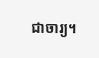ជាចារ្យ។